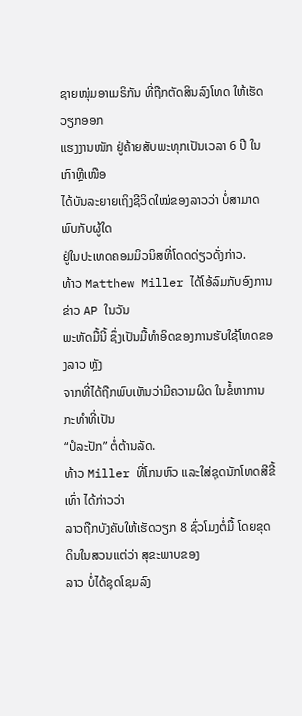ຊາຍໜຸ່ມອາເມຣິກັນ ທີ່ຖືກຕັດສິນລົງໂທດ ໃຫ້ເຮັດວຽກອອກ
ແຮງງານໜັກ ຢູ່ຄ້າຍສັບພະທຸກເປັນເວລາ 6 ປີ ໃນເກົາຫຼີເໜືອ
ໄດ້ບັນລະຍາຍເຖິງຊີວິດໃໝ່ຂອງລາວວ່າ ບໍ່ສາມາດພົບກັບຜູ້ໃດ
ຢູ່ໃນປະເທດຄອມມິວນິສທີ່ໂດດດ່ຽວດັ່ງກ່າວ.
ທ້າວ Matthew Miller ໄດ້ໂອ້ລົມກັບອົງການຂ່າວ AP ໃນວັນ
ພະຫັດມື້ນີ້ ຊຶ່ງເປັນມື້ທຳອິດຂອງການຮັບໃຊ້ໂທດຂອງລາວ ຫຼັງ
ຈາກທີ່ໄດ້ຖືກພົບເຫັນວ່າມີຄວາມຜິດ ໃນຂໍ້ຫາການກະທຳທີ່ເປັນ
“ປໍລະປັກ” ຕໍ່ຕ້ານລັດ.
ທ້າວ Miller ທີ່ໂກນຫົວ ແລະໃສ່ຊຸດນັກໂທດສີຂີ້ເທົ່າ ໄດ້ກ່າວວ່າ
ລາວຖືກບັງຄັບໃຫ້ເຮັດວຽກ 8 ຊົ່ວໂມງຕໍ່ມື້ ໂດຍຂຸດດິນໃນສວນແຕ່ວ່າ ສຸຂະພາບຂອງ
ລາວ ບໍ່ໄດ້ຊຸດໂຊມລົງ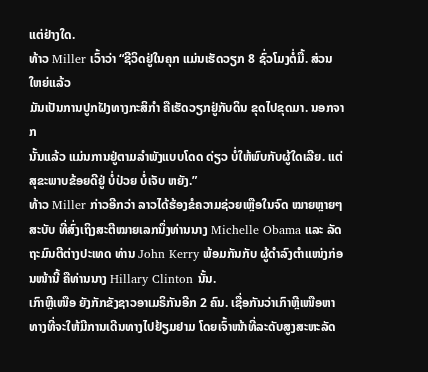ແຕ່ຢ່າງໃດ.
ທ້າວ Miller ເວົ້າວ່າ “ຊີວິດຢູ່ໃນຄຸກ ແມ່ນເຮັດວຽກ 8 ຊົ່ວໂມງຕໍ່ມື້. ສ່ວນໃຫຍ່ແລ້ວ
ມັນເປັນການປູກຝັງທາງກະສິກຳ ຄືເຮັດວຽກຢູ່ກັບດິນ ຂຸດໄປຂຸດມາ. ນອກຈາກ
ນັ້ນແລ້ວ ແມ່ນການຢູ່ຕາມລຳພັງແບບໂດດ ດ່ຽວ ບໍ່ໃຫ້ພົບກັບຜູ້ໃດເລີຍ. ແຕ່
ສຸຂະພາບຂ້ອຍດີຢູ່ ບໍ່ປ່ວຍ ບໍ່ເຈັບ ຫຍັງ.”
ທ້າວ Miller ກ່າວອີກວ່າ ລາວໄດ້ຮ້ອງຂໍຄວາມຊ່ວຍເຫຼືອໃນຈົດ ໝາຍຫຼາຍໆສະບັບ ທີ່ສົ່ງເຖິງສະຕີໝາຍເລກນຶ່ງທ່ານນາງ Michelle Obama ແລະ ລັດຖະມົນຕີຕ່າງປະເທດ ທ່ານ John Kerry ພ້ອມກັນກັບ ຜູ້ດຳລົງຕຳແໜ່ງກ່ອນໜ້ານີ້ ຄືທ່ານນາງ Hillary Clinton ນັ້ນ.
ເກົາຫຼີເໜືອ ຍັງກັກຂັງຊາວອາເມຣິກັນອີກ 2 ຄົນ. ເຊື່ອກັນວ່າເກົາຫຼີເໜືອຫາທາງທີ່ຈະໃຫ້ມີການເດີນທາງໄປຢ້ຽມຢາມ ໂດຍເຈົ້າໜ້າທີ່ລະດັບສູງສະຫະລັດ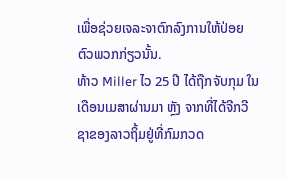ເພື່ອຊ່ວຍເຈລະຈາຕົກລົງການໃຫ້ປ່ອຍຕົວພວກກ່ຽວນັ້ນ.
ທ້າວ Miller ໄວ 25 ປີ ໄດ້ຖືກຈັບກຸມ ໃນເດືອນເມສາຜ່ານມາ ຫຼັງ ຈາກທີ່ໄດ້ຈີກວີຊາຂອງລາວຖິ້ມຢູ່ທີ່ກົມກວດ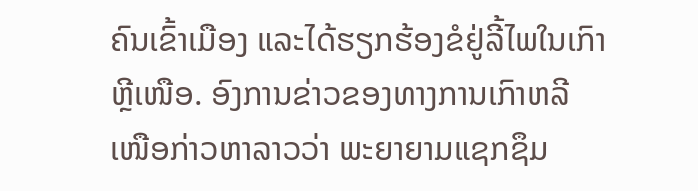ຄົນເຂົ້າເມືອງ ແລະໄດ້ຮຽກຮ້ອງຂໍຢູ່ລີ້ໄພໃນເກົາຫຼີເໜືອ. ອົງການຂ່າວຂອງທາງການເກົາຫລີ ເໜືອກ່າວຫາລາວວ່າ ພະຍາຍາມແຊກຊຶມ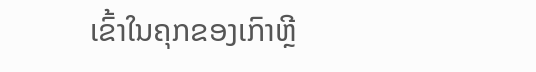ເຂົ້າໃນຄຸກຂອງເກົາຫຼີ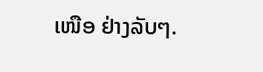ເໜືອ ຢ່າງລັບໆ.